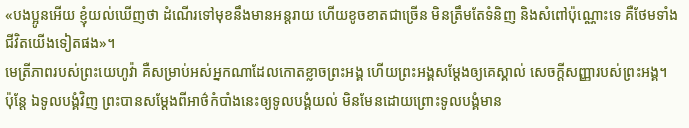«បងប្អូនអើយ ខ្ញុំយល់ឃើញថា ដំណើរទៅមុខនឹងមានអន្តរាយ ហើយខូចខាតជាច្រើន មិនត្រឹមតែទំនិញ និងសំពៅប៉ុណ្ណោះទេ គឺថែមទាំងជីវិតយើងទៀតផង»។
មេត្រីភាពរបស់ព្រះយេហូវ៉ា គឺសម្រាប់អស់អ្នកណាដែលកោតខ្លាចព្រះអង្គ ហើយព្រះអង្គសម្ដែងឲ្យគេស្គាល់ សេចក្ដីសញ្ញារបស់ព្រះអង្គ។
ប៉ុន្ដែ ឯទូលបង្គំវិញ ព្រះបានសម្ដែងពីអាថ៌កំបាំងនេះឲ្យទូលបង្គំយល់ មិនមែនដោយព្រោះទូលបង្គំមាន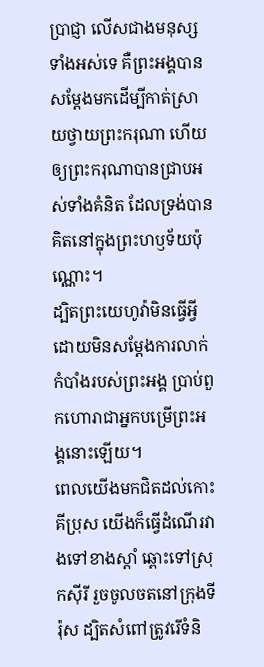ប្រាជ្ញា លើសជាងមនុស្សទាំងអស់ទេ គឺព្រះអង្គបានសម្ដែងមកដើម្បីកាត់ស្រាយថ្វាយព្រះករុណា ហើយឲ្យព្រះករុណាបានជ្រាបអស់ទាំងគំនិត ដែលទ្រង់បានគិតនៅក្នុងព្រះហឫទ័យប៉ុណ្ណោះ។
ដ្បិតព្រះយេហូវ៉ាមិនធ្វើអ្វី ដោយមិនសម្ដែងការលាក់កំបាំងរបស់ព្រះអង្គ ប្រាប់ពួកហោរាជាអ្នកបម្រើព្រះអង្គនោះឡើយ។
ពេលយើងមកជិតដល់កោះគីប្រុស យើងក៏ធ្វើដំណើរវាងទៅខាងស្ដាំ ឆ្ពោះទៅស្រុកស៊ីរី រួចចូលចតនៅក្រុងទីរ៉ុស ដ្បិតសំពៅត្រូវរើទំនិ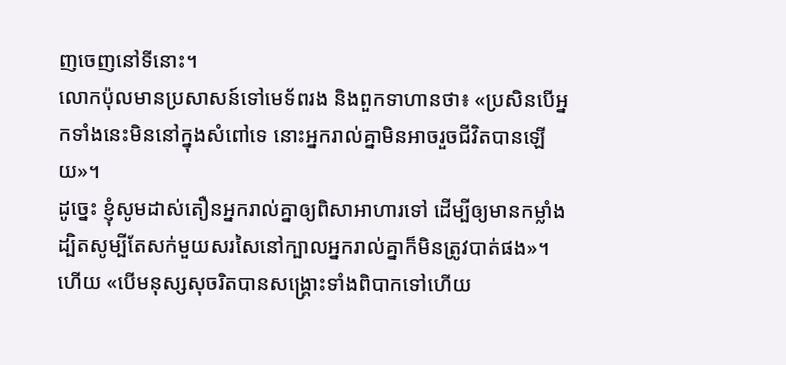ញចេញនៅទីនោះ។
លោកប៉ុលមានប្រសាសន៍ទៅមេទ័ពរង និងពួកទាហានថា៖ «ប្រសិនបើអ្នកទាំងនេះមិននៅក្នុងសំពៅទេ នោះអ្នករាល់គ្នាមិនអាចរួចជីវិតបានឡើយ»។
ដូច្នេះ ខ្ញុំសូមដាស់តឿនអ្នករាល់គ្នាឲ្យពិសាអាហារទៅ ដើម្បីឲ្យមានកម្លាំង ដ្បិតសូម្បីតែសក់មួយសរសៃនៅក្បាលអ្នករាល់គ្នាក៏មិនត្រូវបាត់ផង»។
ហើយ «បើមនុស្សសុចរិតបានសង្រ្គោះទាំងពិបាកទៅហើយ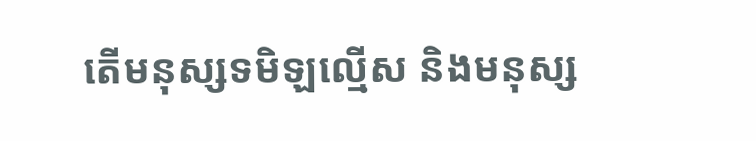តើមនុស្សទមិឡល្មើស និងមនុស្ស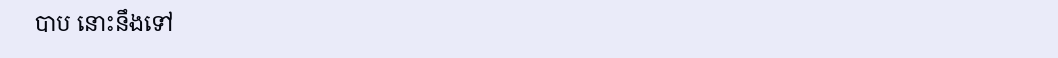បាប នោះនឹងទៅ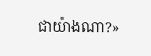ជាយ៉ាងណា?»